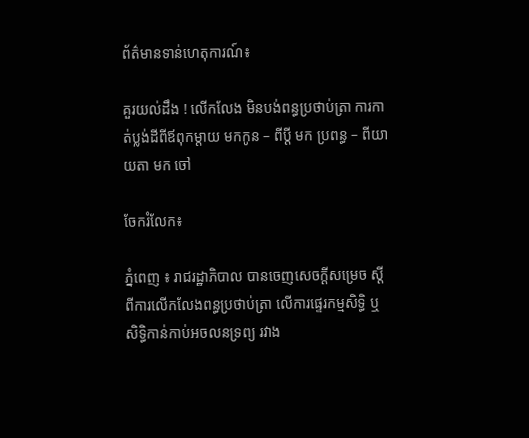ព័ត៌មានទាន់ហេតុការណ៍៖

គួរយល់ដឹង ! លើកលែង មិនបង់ពន្ធប្រថាប់ត្រា ការកាត់ប្លង់ដីពីឪពុកម្តាយ មកកូន – ពីប្ដី មក ប្រពន្ធ – ពីយាយតា មក ចៅ

ចែករំលែក៖

ភ្នំពេញ ៖ រាជរដ្ឋាភិបាល បានចេញសេចក្តីសម្រេច ស្តីពីការលើកលែងពន្ធប្រថាប់ត្រា លើការផ្ទេរកម្មសិទ្ធិ ឬ សិទ្ធិកាន់កាប់អចលនទ្រព្យ រវាង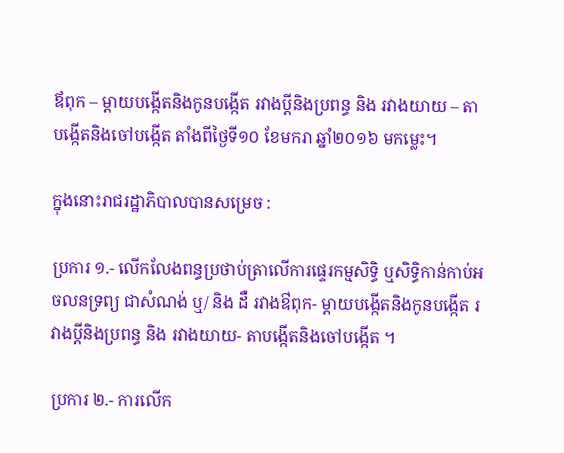ឪពុក – ម្តាយបង្កើតនិងកូនបង្កើត រវាងប្តីនិងប្រពន្ធ និង រវាងយាយ – តាបង្កើតនិងចៅបង្កើត តាំងពីថ្ងៃទី១០ ខែមករា ឆ្នាំ២០១៦ មកម្លេះ។

ក្នុងនោះរាជរដ្ឋាភិបាលបានសម្រេច :

ប្រការ ១.- លើកលែងពន្ធប្រថាប់ត្រាលើការផ្ទេរកម្មសិទ្ធិ ឬសិទ្ធិកាន់កាប់អចលនទ្រព្យ ជាសំណង់ ឬ/ និង ដឺ រវាងឳពុក- ម្ដាយបង្កើតនិងកូនបង្កើត រវាងប្តីនិងប្រពន្ធ និង រវាងយាយ- តាបង្កើតនិងចៅបង្កើត ។

ប្រការ ២.- ការលើក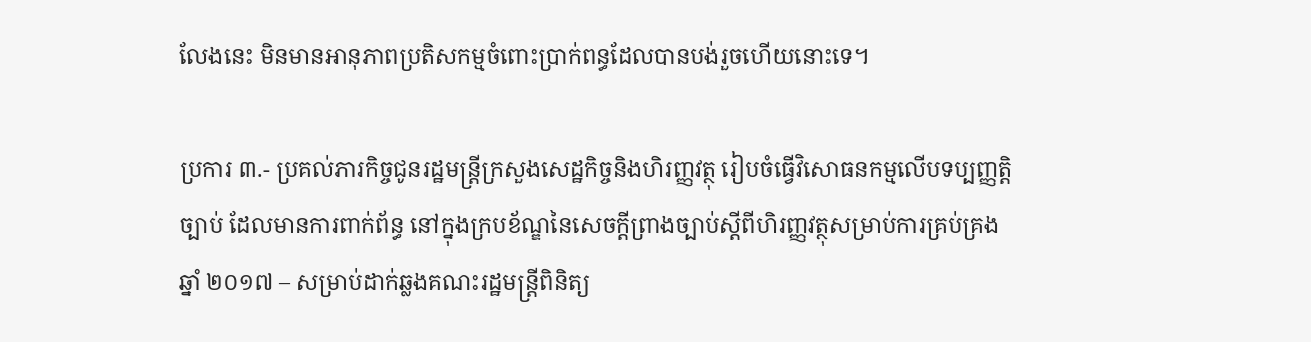លែងនេះ មិនមានអានុភាពប្រតិសកម្មចំពោះប្រាក់ពន្ធដែលបានបង់រួចហើយនោះទេ។

ប្រការ ៣.- ប្រគល់ភារកិច្ចជូនរដ្ឋមន្ត្រីក្រសួងសេដ្ឋកិច្ចនិងហិរញ្ញវត្ថុ រៀបចំធ្វើវិសោធនកម្មលើបទប្បញ្ញត្តិច្បាប់ ដែលមានការពាក់ព័ន្ធ នៅក្នុងក្របខ័ណ្ឌនៃសេចក្ដីព្រាងច្បាប់ស្តីពីហិរញ្ញវត្ថុសម្រាប់ការគ្រប់គ្រង ឆ្នាំ ២០១៧ – សម្រាប់ដាក់ឆ្លងគណះរដ្ឋមន្ត្រីពិនិត្យ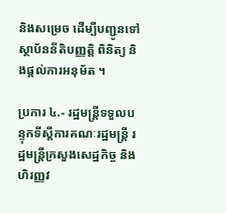និងសម្រេច ដើម្បីបញ្ជូនទៅស្ថាប័ននីតិបញ្ញត្តិ ពិនិត្យ និងផ្តល់ការអនុម័ត ។

ប្រការ ៤.- រដ្ឋមន្ត្រីទទួលបន្ទុកទីស្តីការគណៈរដ្ឋមន្ត្រី រដ្ឋមន្ត្រីក្រសួងសេដ្ឋកិច្ច និងហិរញ្ញវ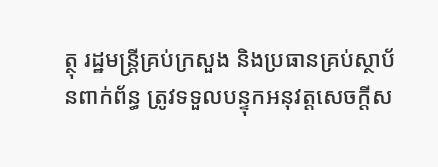ត្ថុ រដ្ឋមន្ត្រីគ្រប់ក្រសួង និងប្រធានគ្រប់ស្ថាប័នពាក់ព័ន្ធ ត្រូវទទួលបន្ទុកអនុវត្តសេចក្តីស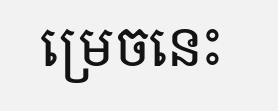ម្រេចនេះ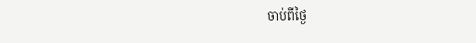ចាប់ពីថ្ងៃ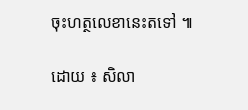ចុះហត្ថលេខានេះតទៅ ៕

ដោយ ៖ សិលា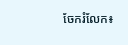ចែករំលែក៖